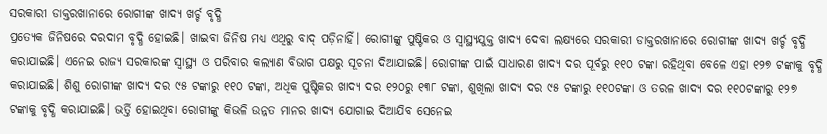ସରକାରୀ ଡାକ୍ତରଖାନାରେ ରୋଗୀଙ୍କ ଖାଦ୍ୟ ଖର୍ଚ୍ଚ ବୃଦ୍ଧି
ପ୍ରତ୍ୟେକ ଜିନିଷରେ ଦରଦାମ ବୃଦ୍ଧି ହୋଇଛି। ଖାଇବା ଜିନିଷ ମଧ୍ୟ ଏଥିରୁ ବାଦ୍ ପଡ଼ିନାହିଁ। ରୋଗୀଙ୍କୁ ପୁଷ୍ଟିକର ଓ ସ୍ବାସ୍ଥ୍ୟଯୁକ୍ତ ଖାଦ୍ୟ ଦେବା ଲକ୍ଷ୍ୟରେ ସରକାରୀ ଡାକ୍ତରଖାନାରେ ରୋଗୀଙ୍କ ଖାଦ୍ୟ ଖର୍ଚ୍ଚ ବୃଦ୍ଧି କରାଯାଇଛି। ଏନେଇ ରାଜ୍ୟ ସରକାରଙ୍କ ସ୍ବାସ୍ଥ୍ୟ ଓ ପରିବାର କଲ୍ୟାଣ ବିଭାଗ ପକ୍ଷରୁ ସୂଚନା ଦିଆଯାଇଛି। ରୋଗୀଙ୍କ ପାଇଁ ସାଧାରଣ ଖାଦ୍ୟ ଦର ପୂର୍ବରୁ ୧୧୦ ଟଙ୍କା ରହିଥିବା ବେଳେ ଏହା ୧୨୭ ଟଙ୍କାକୁ ବୃଦ୍ଧି କରାଯାଇଛି। ଶିଶୁ ରୋଗୀଙ୍କ ଖାଦ୍ୟ ଦର ୯୫ ଟଙ୍କାରୁ ୧୧୦ ଟଙ୍କା, ଅଧିକ ପୁଷ୍ଟିକର ଖାଦ୍ୟ ଦର ୧୨୦ରୁ ୧୩୮ ଟଙ୍କା, ଶୁଖିଲା ଖାଦ୍ୟ ଦର ୯୫ ଟଙ୍କାରୁ ୧୧୦ଟଙ୍କା ଓ ତରଳ ଖାଦ୍ୟ ଦର ୧୧୦ଟଙ୍କାରୁ ୧୨୭ ଟଙ୍କାକୁ ବୃଦ୍ଧି କରାଯାଇଛି। ଭର୍ତ୍ତି ହୋଇଥିବା ରୋଗୀଙ୍କୁ କିଭଳି ଉନ୍ନତ ମାନର ଖାଦ୍ୟ ଯୋଗାଇ ଦିଆଯିବ ସେନେଇ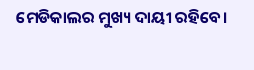ମେଡିକାଲର ମୁଖ୍ୟ ଦାୟୀ ରହିବେ।